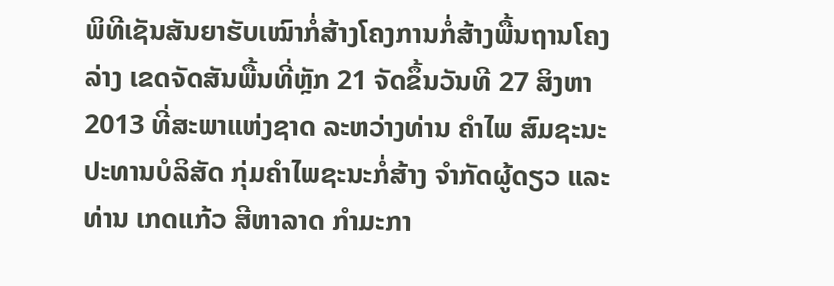ພິທີເຊັນສັນຍາຮັບເໝົາກໍ່ສ້າງໂຄງການກໍ່ສ້າງພື້ນຖານໂຄງລ່າງ ເຂດຈັດສັນພື້ນທີ່ຫຼັກ 21 ຈັດຂຶ້ນວັນທີ 27 ສິງຫາ 2013 ທີ່ສະພາແຫ່ງຊາດ ລະຫວ່າງທ່ານ ຄຳໄພ ສົມຊະນະ ປະທານບໍລິສັດ ກຸ່ມຄຳໄພຊະນະກໍ່ສ້າງ ຈຳກັດຜູ້ດຽວ ແລະ ທ່ານ ເກດແກ້ວ ສີຫາລາດ ກຳມະກາ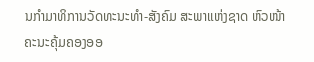ນກຳມາທິການວັດທະນະທຳ-ສັງຄົມ ສະພາແຫ່ງຊາດ ຫົວໜ້າຄະນະຄຸ້ມຄອງອອ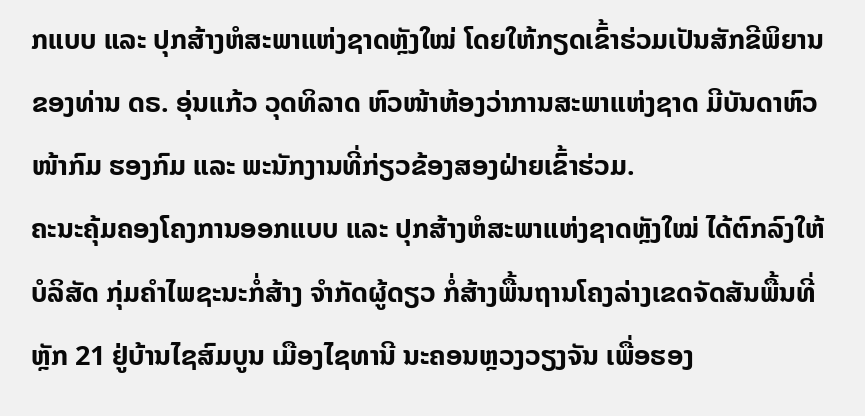ກແບບ ແລະ ປຸກສ້າງຫໍສະພາແຫ່ງຊາດຫຼັງໃໝ່ ໂດຍໃຫ້ກຽດເຂົ້າຮ່ວມເປັນສັກຂີພິຍານຂອງທ່ານ ດຣ. ອຸ່ນແກ້ວ ວຸດທິລາດ ຫົວໜ້າຫ້ອງວ່າການສະພາແຫ່ງຊາດ ມີບັນດາຫົວໜ້າກົມ ຮອງກົມ ແລະ ພະນັກງານທີ່ກ່ຽວຂ້ອງສອງຝ່າຍເຂົ້າຮ່ວມ.
ຄະນະຄຸ້ມຄອງໂຄງການອອກແບບ ແລະ ປຸກສ້າງຫໍສະພາແຫ່ງຊາດຫຼັງໃໝ່ ໄດ້ຕົກລົງໃຫ້ບໍລິສັດ ກຸ່ມຄຳໄພຊະນະກໍ່ສ້າງ ຈຳກັດຜູ້ດຽວ ກໍ່ສ້າງພື້ນຖານໂຄງລ່າງເຂດຈັດສັນພື້ນທີ່ຫຼັກ 21 ຢູ່ບ້ານໄຊສົມບູນ ເມືອງໄຊທານີ ນະຄອນຫຼວງວຽງຈັນ ເພື່ອຮອງ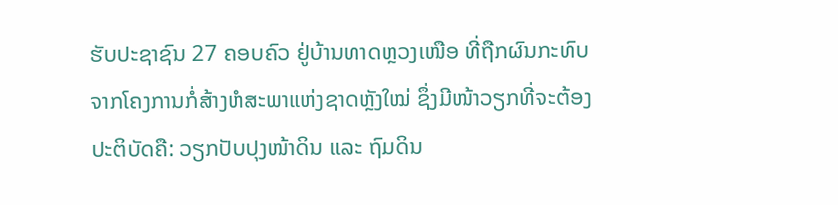ຮັບປະຊາຊົນ 27 ຄອບຄົວ ຢູ່ບ້ານທາດຫຼວງເໜືອ ທີ່ຖືກຜົນກະທົບຈາກໂຄງການກໍ່ສ້າງຫໍສະພາແຫ່ງຊາດຫຼັງໃໝ່ ຊຶ່ງມີໜ້າວຽກທີ່ຈະຕ້ອງປະຕິບັດຄື: ວຽກປັບປຸງໜ້າດິນ ແລະ ຖົມດິນ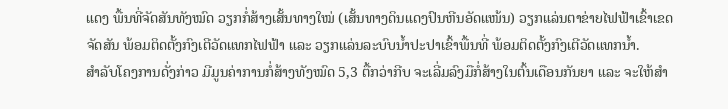ແດງ ພື້ນທີ່ຈັດສັນທັງໝົດ ວຽກກໍ່ສ້າງເສັ້ນທາງໃໝ່ (ເສັ້ນທາງດິນແດງປົນຫີນອັດແໜ້ນ) ວຽກແລ່ນຕາຂ່າຍໄຟຟ້າເຂົ້າເຂດຈັດສັນ ພ້ອມຕິດຕັ້ງກົງເຕີວັດແທກໄຟຟ້າ ແລະ ວຽກແລ່ນລະບົບນ້ຳປະປາເຂົ້າພື້ນທີ່ ພ້ອມຕິດຕັ້ງກົງເຕີວັດແທກນ້ຳ.
ສຳລັບໂຄງການດັ່ງກ່າວ ມີມູນຄ່າການກໍ່ສ້າງທັງໝົດ 5,3 ຕື້ກວ່າກີບ ຈະເລີ່ມລົງມືກໍ່ສ້າງໃນຕົ້ນເດືອນກັນຍາ ແລະ ຈະໃຫ້ສຳ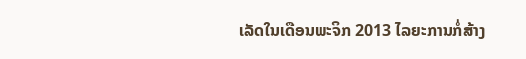ເລັດໃນເດືອນພະຈິກ 2013 ໄລຍະການກໍ່ສ້າງ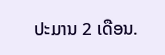ປະມານ 2 ເດືອນ.